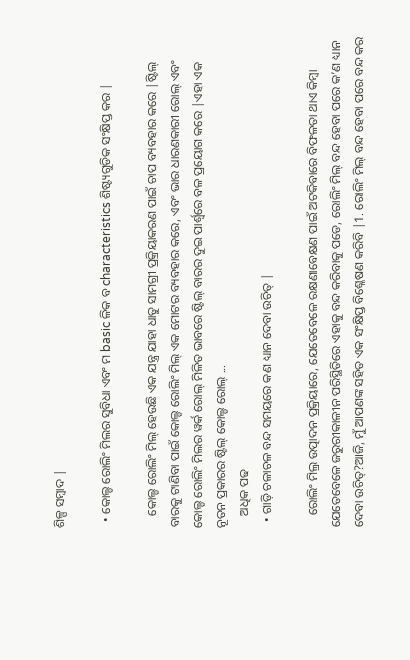ଶିଳ୍ପ ସମ୍ବାଦ |

  • କୋଲ୍ଡ ରୋଲିଂ ମିଲର ସୁବିଧା ଏବଂ ମ basic ଳିକ ବ characteristics ଶିଷ୍ଟ୍ୟଗୁଡିକ ସଂକ୍ଷିପ୍ତ କର |

    କୋଲ୍ଡ ରୋଲିଂ ମିଲ୍ ହେଉଛି ଏକ ଯନ୍ତ୍ର ଯାହା ଧାତୁ ସାମଗ୍ରୀ ପ୍ରକ୍ରିୟାକରଣ ପାଇଁ ଚାପ ବ୍ୟବହାର କରେ |ଷ୍ଟିଲ୍ ବାରକୁ ଟାଣିବା ପାଇଁ କୋଲ୍ଡ ରୋଲିଂ ମିଲ୍ ଏକ ମୋଟର ବ୍ୟବହାର କରେ, ଏବଂ ଭାର ଧାରଣକାରୀ ରୋଲ୍ ଏବଂ କୋଲ୍ଡ ରୋଲିଂ ମିଲର ୱର୍କ ରୋଲ୍ ମିଳିତ ଭାବରେ ଷ୍ଟିଲ୍ ବାରର ଦୁଇ ପାର୍ଶ୍ୱରେ ବଳ ପ୍ରୟୋଗ କରେ |ଏହା ଏକ ନୂତନ ପ୍ରକାରର ଷ୍ଟିଲ୍ କୋଲ୍ଡ ରୋଲ୍ ...
    ଅଧିକ ପଢ
  • ଗାଡ଼ି ଚଳାଚଳ ବନ୍ଦ ସମୟରେ କଣ ଧ୍ୟାନ ଦେବା ଉଚିତ୍ |

    ରୋଲିଂ ମିଲ୍ର ଉତ୍ପାଦନ ପ୍ରକ୍ରିୟାରେ, ଯେତେବେଳେ ରକ୍ଷଣାବେକ୍ଷଣ ପାଇଁ ଅଟକିବାରେ ବିଫଳତା ଥାଏ କିମ୍ବା ଯେତେବେଳେ ଜରୁରୀକାଳୀନ ପରିସ୍ଥିତିରେ ଏହାକୁ ବନ୍ଦ କରିବାକୁ ପଡେ, ରୋଲିଂ ମିଲ୍ ବନ୍ଦ ହେବା ପରେ କ’ଣ ଧ୍ୟାନ ଦେବା ଉଚିତ୍?ଆଜି, ମୁଁ ଆପଣଙ୍କ ସହିତ ଏକ ସଂକ୍ଷିପ୍ତ ବିଶ୍ଳେଷଣ କରିବି |1. ରୋଲିଂ ମିଲ୍ ବନ୍ଦ ହେବା ପରେ ବନ୍ଦ କର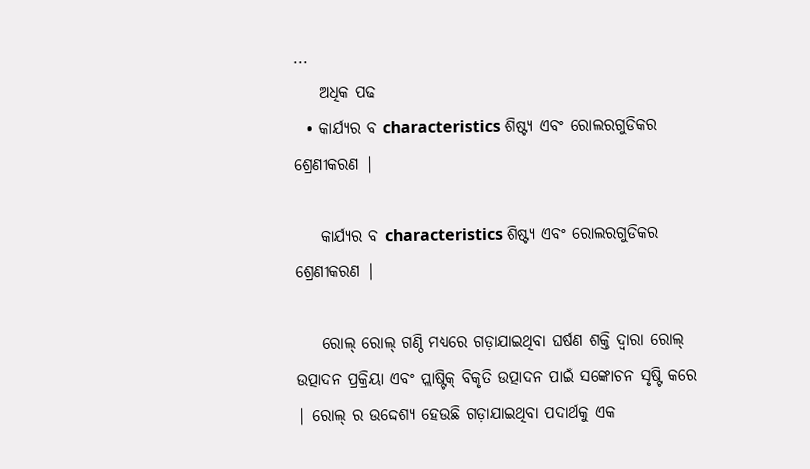...
    ଅଧିକ ପଢ
  • କାର୍ଯ୍ୟର ବ characteristics ଶିଷ୍ଟ୍ୟ ଏବଂ ରୋଲରଗୁଡିକର ଶ୍ରେଣୀକରଣ |

    କାର୍ଯ୍ୟର ବ characteristics ଶିଷ୍ଟ୍ୟ ଏବଂ ରୋଲରଗୁଡିକର ଶ୍ରେଣୀକରଣ |

    ରୋଲ୍ ରୋଲ୍ ଗଣ୍ଠି ମଧ୍ୟରେ ଗଡ଼ାଯାଇଥିବା ଘର୍ଷଣ ଶକ୍ତି ଦ୍ୱାରା ରୋଲ୍ ଉତ୍ପାଦନ ପ୍ରକ୍ରିୟା ଏବଂ ପ୍ଲାଷ୍ଟିକ୍ ବିକୃତି ଉତ୍ପାଦନ ପାଇଁ ସଙ୍କୋଚନ ସୃଷ୍ଟି କରେ | ରୋଲ୍ ର ଉଦ୍ଦେଶ୍ୟ ହେଉଛି ଗଡ଼ାଯାଇଥିବା ପଦାର୍ଥକୁ ଏକ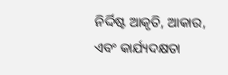ନିର୍ଦ୍ଦିଷ୍ଟ ଆକୃତି, ଆକାର, ଏବଂ କାର୍ଯ୍ୟଦକ୍ଷତା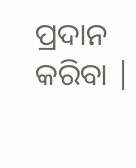ପ୍ରଦାନ କରିବା |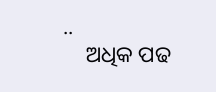..
    ଅଧିକ ପଢ